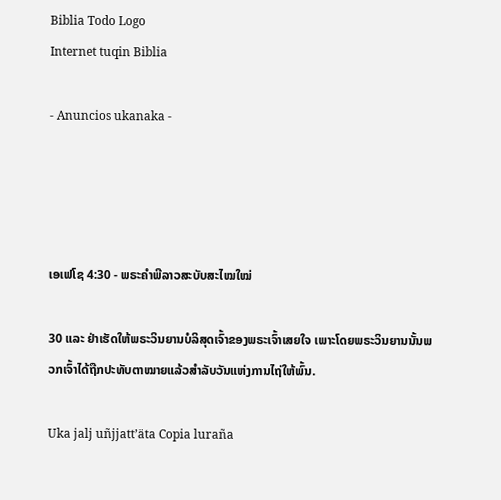Biblia Todo Logo
Internet tuqin Biblia

- Anuncios ukanaka -




ເອເຟໂຊ 4:30 - ພຣະຄຳພີລາວສະບັບສະໄໝໃໝ່

30 ແລະ ຢ່າເຮັດໃຫ້ພຣະວິນຍານບໍລິສຸດເຈົ້າຂອງພຣະເຈົ້າເສຍໃຈ ເພາະໂດຍພຣະວິນຍານນັ້ນພວກເຈົ້າໄດ້ຖືກປະທັບຕາໝາຍແລ້ວສຳລັບວັນແຫ່ງການໄຖ່ໃຫ້ພົ້ນ.

Uka jalj uñjjattʼäta Copia luraña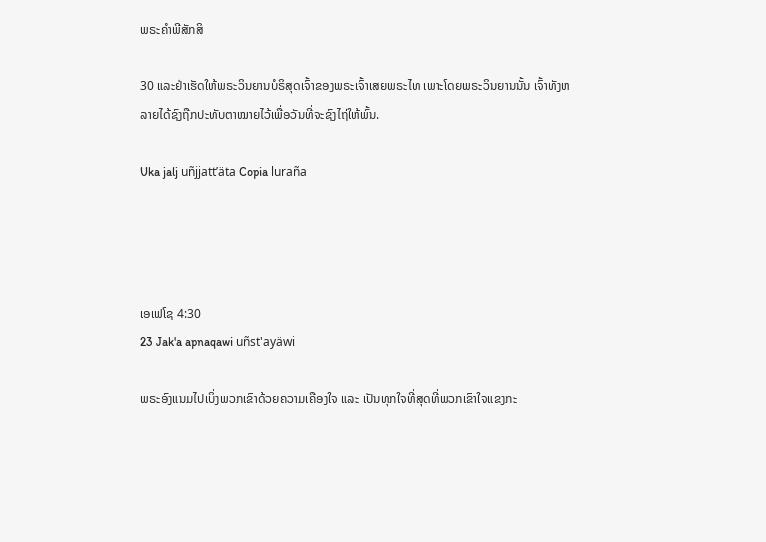ພຣະຄຳພີສັກສິ

30 ແລະຢ່າເຮັດໃຫ້ພຣະວິນຍານບໍຣິສຸດເຈົ້າຂອງພຣະເຈົ້າເສຍພຣະໄທ ເພາະໂດຍພຣະວິນຍານນັ້ນ ເຈົ້າທັງຫລາຍໄດ້ຊົງຖືກປະທັບຕາໝາຍໄວ້ເພື່ອວັນທີ່ຈະຊົງໄຖ່ໃຫ້ພົ້ນ.

Uka jalj uñjjattʼäta Copia luraña




ເອເຟໂຊ 4:30
23 Jak'a apnaqawi uñst'ayäwi

ພຣະອົງແນມໄປເບິ່ງພວກເຂົາດ້ວຍຄວາມເຄືອງໃຈ ແລະ ເປັນທຸກໃຈທີ່ສຸດທີ່ພວກເຂົາໃຈແຂງກະ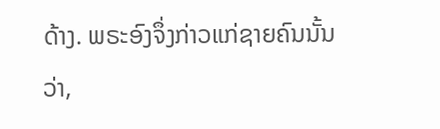ດ້າງ. ພຣະອົງຈຶ່ງກ່າວແກ່ຊາຍຄົນນັ້ນວ່າ,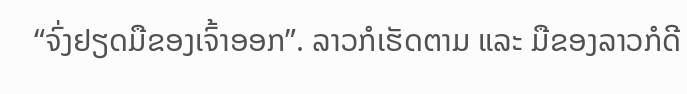“ຈົ່ງຢຽດມືຂອງເຈົ້າອອກ”. ລາວກໍເຮັດຕາມ ແລະ ມືຂອງລາວກໍດີ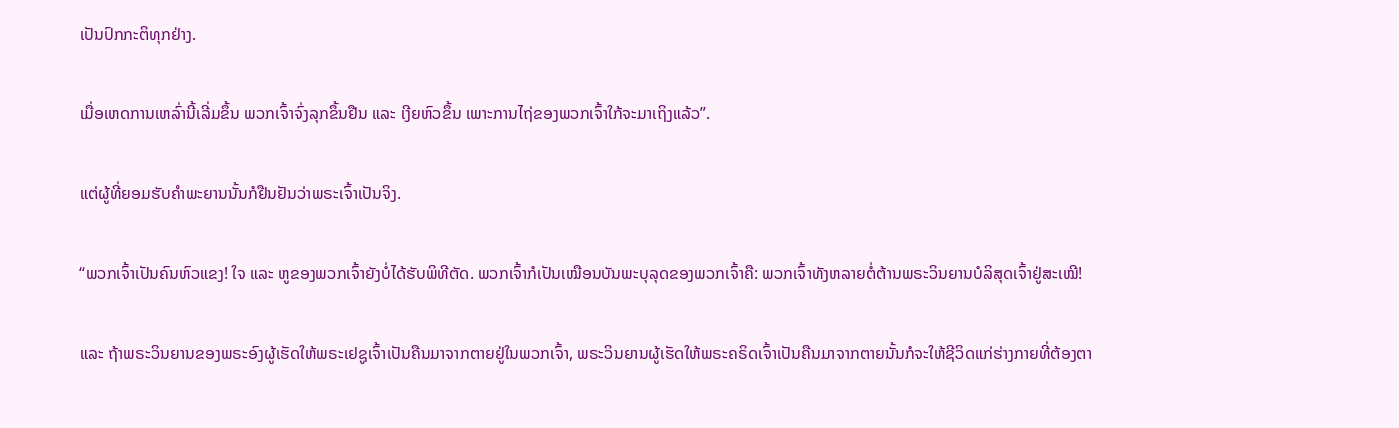ເປັນປົກກະຕິທຸກຢ່າງ.


ເມື່ອເຫດການເຫລົ່ານີ້ເລີ່ມຂຶ້ນ ພວກເຈົ້າຈົ່ງລຸກຂຶ້ນຢືນ ແລະ ເງີຍຫົວຂຶ້ນ ເພາະການໄຖ່ຂອງພວກເຈົ້າໃກ້ຈະມາເຖິງແລ້ວ”.


ແຕ່ຜູ້ທີ່ຍອມຮັບຄຳພະຍານນັ້ນກໍຢືນຢັນວ່າພຣະເຈົ້າເປັນຈິງ.


“ພວກເຈົ້າເປັນຄົນຫົວແຂງ! ໃຈ ແລະ ຫູຂອງພວກເຈົ້າຍັງບໍ່ໄດ້ຮັບພິທີຕັດ. ພວກເຈົ້າກໍເປັນເໝືອນບັນພະບຸລຸດຂອງພວກເຈົ້າຄື: ພວກເຈົ້າທັງຫລາຍຕໍ່ຕ້ານພຣະວິນຍານບໍລິສຸດເຈົ້າຢູ່ສະເໝີ!


ແລະ ຖ້າພຣະວິນຍານຂອງພຣະອົງຜູ້ເຮັດໃຫ້ພຣະເຢຊູເຈົ້າເປັນຄືນມາຈາກຕາຍຢູ່ໃນພວກເຈົ້າ, ພຣະວິນຍານຜູ້ເຮັດໃຫ້ພຣະຄຣິດເຈົ້າເປັນຄືນມາຈາກຕາຍນັ້ນກໍຈະໃຫ້ຊີວິດແກ່ຮ່າງກາຍທີ່ຕ້ອງຕາ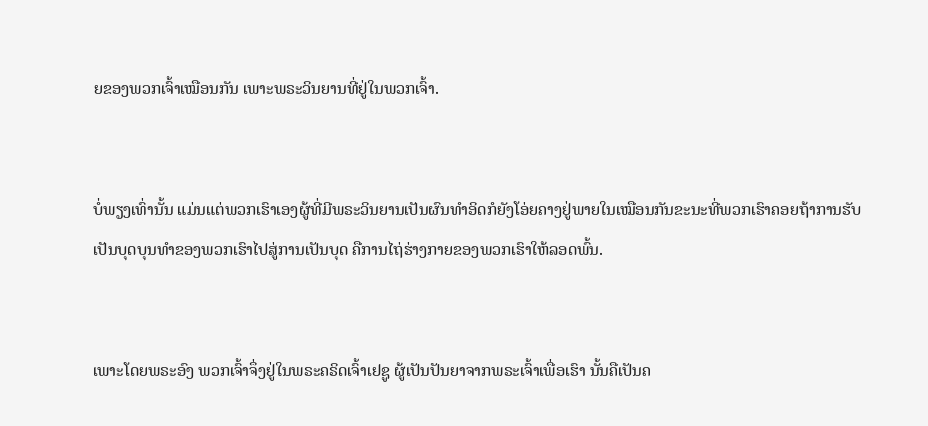ຍຂອງພວກເຈົ້າເໝືອນກັນ ເພາະພຣະວິນຍານທີ່ຢູ່ໃນພວກເຈົ້າ.


ບໍ່ພຽງເທົ່ານັ້ນ ແມ່ນແຕ່ພວກເຮົາເອງຜູ້ທີ່ມີພຣະວິນຍານເປັນຜົນທຳອິດກໍຍັງໂອ່ຍຄາງຢູ່ພາຍໃນເໝືອນກັນຂະນະທີ່ພວກເຮົາຄອຍຖ້າການຮັບເປັນບຸດບຸນທຳຂອງພວກເຮົາໄປສູ່ການເປັນບຸດ ຄືການໄຖ່ຮ່າງກາຍຂອງພວກເຮົາໃຫ້ລອດພົ້ນ.


ເພາະໂດຍພຣະອົງ ພວກເຈົ້າຈຶ່ງຢູ່ໃນພຣະຄຣິດເຈົ້າເຢຊູ ຜູ້ເປັນປັນຍາຈາກພຣະເຈົ້າເພື່ອເຮົາ ນັ້ນຄືເປັນຄ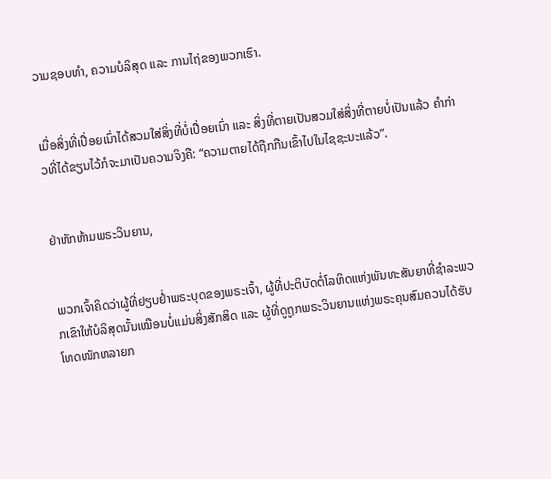ວາມຊອບທຳ, ຄວາມບໍລິສຸດ ແລະ ການໄຖ່ຂອງພວກເຮົາ.


ເມື່ອສິ່ງທີ່ເປື່ອຍເນົ່າໄດ້ສວມໃສ່ສິ່ງທີ່ບໍ່ເປື່ອຍເນົ່າ ແລະ ສິ່ງທີ່ຕາຍເປັນສວມໃສ່ສິ່ງທີ່ຕາຍບໍ່ເປັນແລ້ວ ຄຳກ່າວທີ່ໄດ້ຂຽນໄວ້ກໍຈະມາເປັນຄວາມຈິງຄື: “ຄວາມຕາຍໄດ້ຖືກກືນເຂົ້າໄປໃນໄຊຊະນະແລ້ວ”.


ຢ່າຫັກຫ້າມພຣະວິນຍານ,


ພວກເຈົ້າຄິດວ່າຜູ້ທີ່ຢຽບຢ່ຳພຣະບຸດຂອງພຣະເຈົ້າ, ຜູ້ທີ່ປະຕິບັດຕໍ່ໂລຫິດແຫ່ງພັນທະສັນຍາທີ່ຊຳລະພວກເຂົາໃຫ້ບໍລິສຸດນັ້ນເໝືອນບໍ່ແມ່ນສິ່ງສັກສິດ ແລະ ຜູ້ທີ່ດູຖູກພຣະວິນຍານແຫ່ງພຣະຄຸນສົມຄວນໄດ້ຮັບໂທດໜັກຫລາຍກ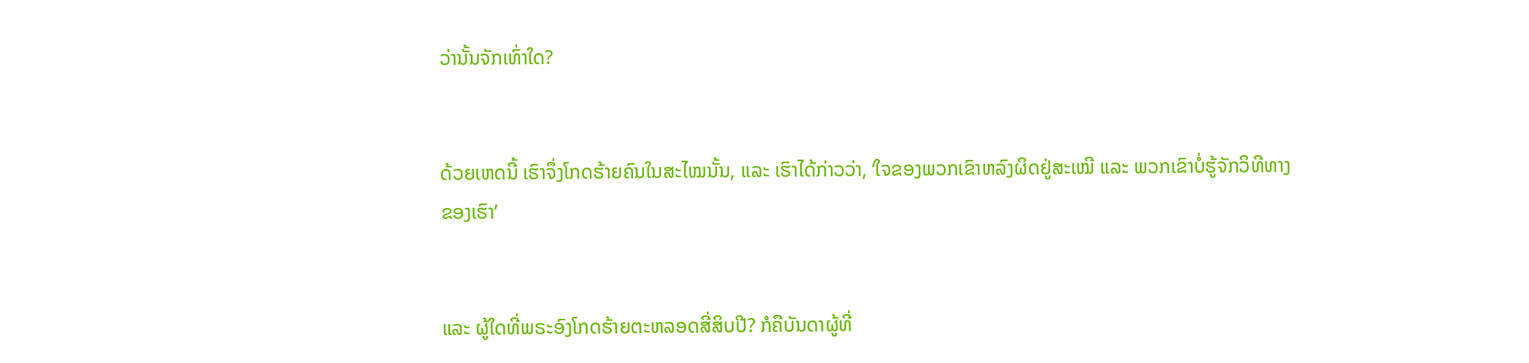ວ່ານັ້ນຈັກເທົ່າໃດ?


ດ້ວຍເຫດນີ້ ເຮົາຈຶ່ງໂກດຮ້າຍຄົນໃນສະໄໝນັ້ນ, ແລະ ເຮົາໄດ້ກ່າວວ່າ, ‘ໃຈຂອງພວກເຂົາຫລົງຜິດຢູ່ສະເໝີ ແລະ ພວກເຂົາບໍ່ຮູ້ຈັກວິທີທາງຂອງເຮົາ’


ແລະ ຜູ້ໃດທີ່ພຣະອົງໂກດຮ້າຍຕະຫລອດສີ່ສິບປີ? ກໍຄືບັນດາຜູ້ທີ່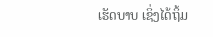ເຮັດບາບ ເຊິ່ງໄດ້ຖິ້ມ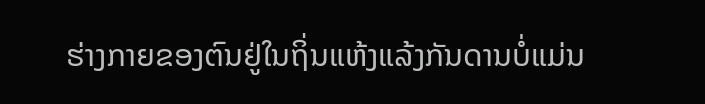ຮ່າງກາຍຂອງຕົນຢູ່ໃນຖິ່ນແຫ້ງແລ້ງກັນດານບໍ່ແມ່ນ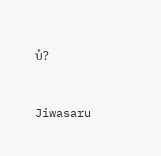ບໍ?


Jiwasaru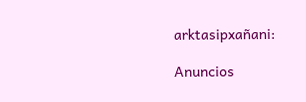arktasipxañani:

Anuncios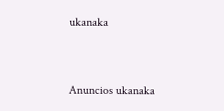ukanaka


Anuncios ukanaka